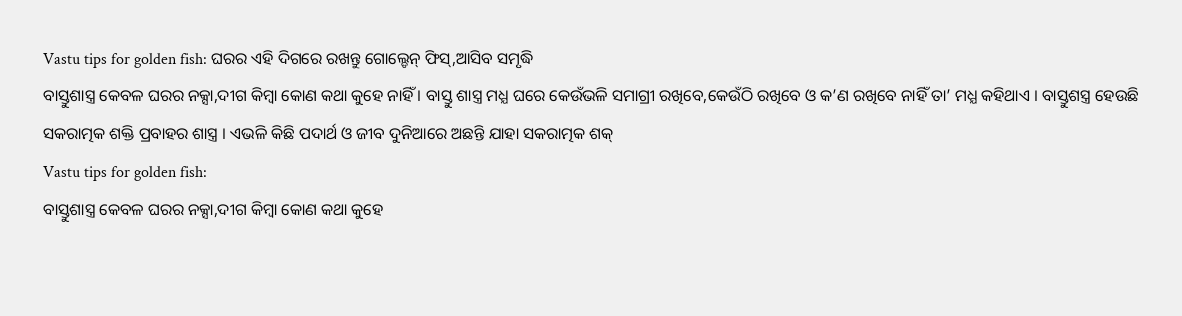Vastu tips for golden fish: ଘରର ଏହି ଦିଗରେ ରଖନ୍ତୁ ଗୋଲ୍ଡେନ୍ ଫିସ୍,ଆସିବ ସମୃଦ୍ଧି
ବାସ୍ତୁଶାସ୍ତ୍ର କେବଳ ଘରର ନକ୍ସା,ଦୀଗ କିମ୍ବା କୋଣ କଥା କୁହେ ନାହିଁ । ବାସ୍ତୁ ଶାସ୍ତ୍ର ମଧ୍ଯ ଘରେ କେଉଁଭଳି ସମାଗ୍ରୀ ରଖିବେ,କେଉଁଠି ରଖିବେ ଓ କ’ଣ ରଖିବେ ନାହିଁ ତା’ ମଧ୍ଯ କହିଥାଏ । ବାସ୍ତୁଶସ୍ତ୍ର ହେଉଛି ସକରାତ୍ମକ ଶକ୍ତି ପ୍ରବାହର ଶାସ୍ତ୍ର । ଏଭଳି କିଛି ପଦାର୍ଥ ଓ ଜୀବ ଦୁନିଆରେ ଅଛନ୍ତି ଯାହା ସକରାତ୍ମକ ଶକ୍
Vastu tips for golden fish:
ବାସ୍ତୁଶାସ୍ତ୍ର କେବଳ ଘରର ନକ୍ସା,ଦୀଗ କିମ୍ବା କୋଣ କଥା କୁହେ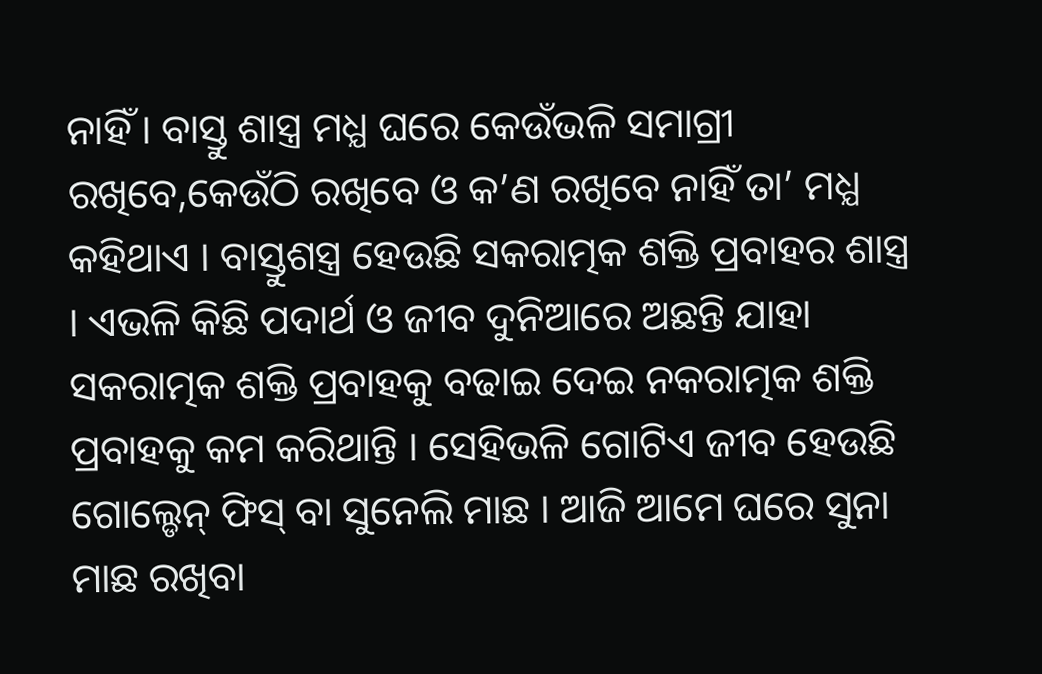ନାହିଁ । ବାସ୍ତୁ ଶାସ୍ତ୍ର ମଧ୍ଯ ଘରେ କେଉଁଭଳି ସମାଗ୍ରୀ ରଖିବେ,କେଉଁଠି ରଖିବେ ଓ କ’ଣ ରଖିବେ ନାହିଁ ତା’ ମଧ୍ଯ କହିଥାଏ । ବାସ୍ତୁଶସ୍ତ୍ର ହେଉଛି ସକରାତ୍ମକ ଶକ୍ତି ପ୍ରବାହର ଶାସ୍ତ୍ର । ଏଭଳି କିଛି ପଦାର୍ଥ ଓ ଜୀବ ଦୁନିଆରେ ଅଛନ୍ତି ଯାହା ସକରାତ୍ମକ ଶକ୍ତି ପ୍ରବାହକୁ ବଢାଇ ଦେଇ ନକରାତ୍ମକ ଶକ୍ତି ପ୍ରବାହକୁ କମ କରିଥାନ୍ତି । ସେହିଭଳି ଗୋଟିଏ ଜୀବ ହେଉଛି ଗୋଲ୍ଡେନ୍ ଫିସ୍ ବା ସୁନେଲି ମାଛ । ଆଜି ଆମେ ଘରେ ସୁନା ମାଛ ରଖିବା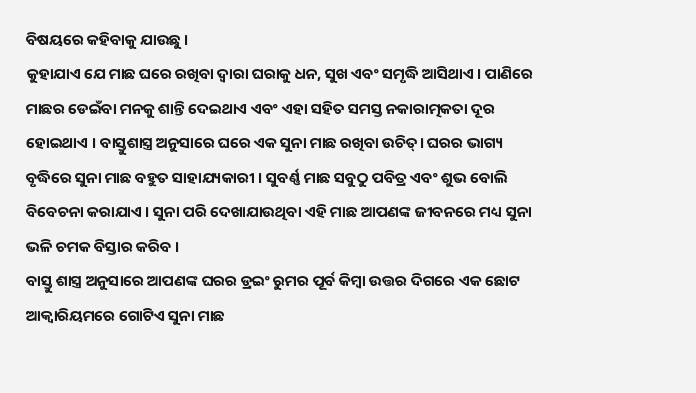ବିଷୟରେ କହିବାକୁ ଯାଉଛୁ ।
କୁହାଯାଏ ଯେ ମାଛ ଘରେ ରଖିବା ଦ୍ୱାରା ଘରାକୁ ଧନ, ସୁଖ ଏବଂ ସମୃଦ୍ଧି ଆସିଥାଏ । ପାଣିରେ ମାଛର ଡେଇଁବା ମନକୁ ଶାନ୍ତି ଦେଇଥାଏ ଏବଂ ଏହା ସହିତ ସମସ୍ତ ନକାରାତ୍ମକତା ଦୂର ହୋଇଥାଏ । ବାସ୍ତୁଶାସ୍ତ୍ର ଅନୁସାରେ ଘରେ ଏକ ସୁନା ମାଛ ରଖିବା ଉଚିତ୍। ଘରର ଭାଗ୍ୟ ବୃଦ୍ଧିରେ ସୁନା ମାଛ ବହୁତ ସାହାଯ୍ୟକାରୀ । ସୁବର୍ଣ୍ଣ ମାଛ ସବୁଠୁ ପବିତ୍ର ଏବଂ ଶୁଭ ବୋଲି ବିବେଚନା କରାଯାଏ । ସୁନା ପରି ଦେଖାଯାଉଥିବା ଏହି ମାଛ ଆପଣଙ୍କ ଜୀବନରେ ମଧ୍ୟ ସୁନା ଭଳି ଚମକ ବିସ୍ତାର କରିବ ।
ବାସ୍ତୁ ଶାସ୍ତ୍ର ଅନୁସାରେ ଆପଣଙ୍କ ଘରର ଡ୍ରଇଂ ରୁମର ପୂର୍ବ କିମ୍ବା ଉତ୍ତର ଦିଗରେ ଏକ ଛୋଟ ଆକ୍ୱାରିୟମରେ ଗୋଟିଏ ସୁନା ମାଛ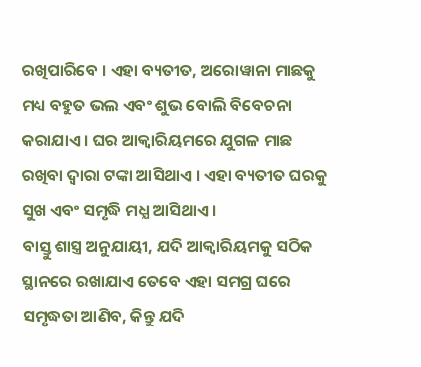ରଖିପାରିବେ । ଏହା ବ୍ୟତୀତ, ଅରୋୱାନା ମାଛକୁ ମଧ୍ୟ ବହୁତ ଭଲ ଏବଂ ଶୁଭ ବୋଲି ବିବେଚନା କରାଯାଏ । ଘର ଆକ୍ୱାରିୟମରେ ଯୁଗଳ ମାଛ ରଖିବା ଦ୍ୱାରା ଟଙ୍କା ଆସିଥାଏ । ଏହା ବ୍ୟତୀତ ଘରକୁ ସୁଖ ଏବଂ ସମୃଦ୍ଧି ମଧ୍ଯ ଆସିଥାଏ ।
ବାସ୍ତୁ ଶାସ୍ତ୍ର ଅନୁଯାୟୀ, ଯଦି ଆକ୍ୱାରିୟମକୁ ସଠିକ ସ୍ଥାନରେ ରଖାଯାଏ ତେବେ ଏହା ସମଗ୍ର ଘରେ ସମୃଦ୍ଧତା ଆଣିବ, କିନ୍ତୁ ଯଦି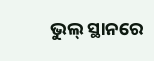ଭୁଲ୍ ସ୍ଥାନରେ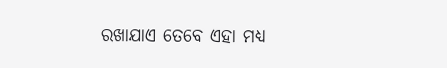ରଖାଯାଏ ତେବେ ଏହା ମଧ୍ୟ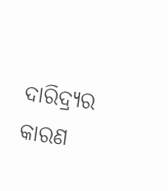ଦାରିଦ୍ର୍ୟର କାରଣ